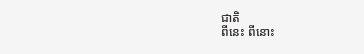ជាតិ
ពីនេះ ពីនោះ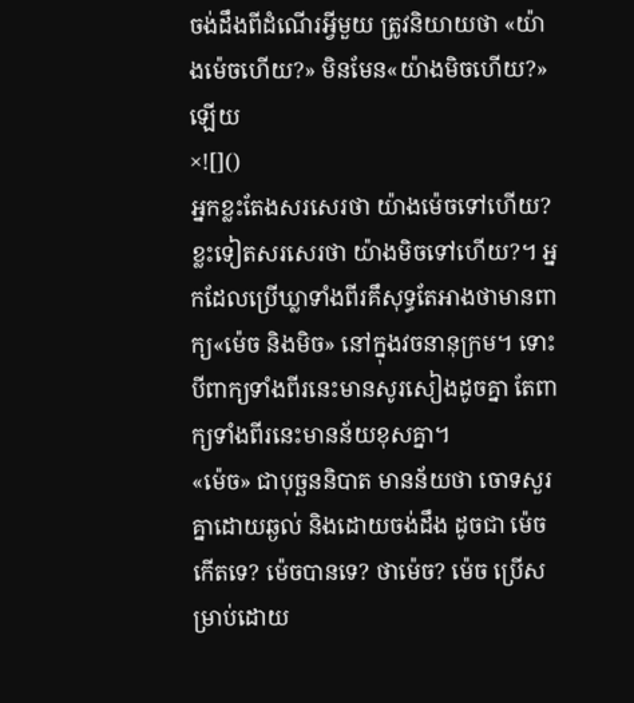ចង់ដឹងពីដំណើរអ្វីមួយ ត្រូវនិយាយថា «យ៉ាងម៉េចហើយ?» មិនមែន«យ៉ាងមិចហើយ?» ឡើយ
×![]()
អ្នកខ្លះតែងសរសេរថា យ៉ាងម៉េចទៅហើយ? ខ្លះទៀតសរសេរថា យ៉ាងមិចទៅហើយ?។ អ្នកដែលប្រើឃ្លាទាំងពីរគឹសុទ្ធតែអាងថាមានពាក្យ«ម៉េច និងមិច» នៅក្នុងវចនានុក្រម។ ទោះបីពាក្យទាំងពីរនេះមានសូរសៀងដូចគ្នា តែពាក្យទាំងពីរនេះមានន័យខុសគ្នា។
«ម៉េច» ជាបុច្ឆននិបាត មានន័យថា ចោទសួរគ្នាដោយឆ្ងល់ និងដោយចង់ដឹង ដូចជា ម៉េចកើតទេ? ម៉េចបានទេ? ថាម៉េច? ម៉េច ប្រើសម្រាប់ដោយ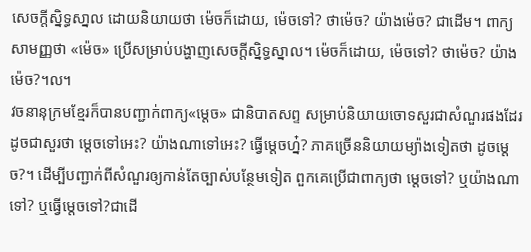សេចក្តីសិ្នទ្ធសា្នល ដោយនិយាយថា ម៉េចក៏ដោយ, ម៉េចទៅ? ថាម៉េច? យ៉ាងម៉េច? ជាដើម។ ពាក្យសាមញ្ញថា «ម៉េច» ប្រើសម្រាប់បង្ហាញសេចក្ដីស្និទ្ធស្នាល។ ម៉េចក៏ដោយ, ម៉េចទៅ? ថាម៉េច? យ៉ាងម៉េច?។ល។
វចនានុក្រមខ្មែរក៏បានបញ្ជាក់ពាក្យ«ម្តេច» ជានិបាតសព្ទ សម្រាប់និយាយចោទសួរជាសំណួរផងដែរ ដូចជាសួរថា ម្តេចទៅអេះ? យ៉ាងណាទៅអេះ? ធ្វើម្តេចហ្ន៎? ភាគច្រើននិយាយម្យ៉ាងទៀតថា ដូចម្តេច?។ ដើម្បីបញ្ជាក់ពីសំណួរឲ្យកាន់តែច្បាស់បន្ថែមទៀត ពួកគេប្រើជាពាក្យថា ម្តេចទៅ? ឬយ៉ាងណាទៅ? ឬធ្វើម្តេចទៅ?ជាដើ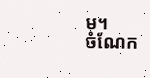ម។
ចំណែក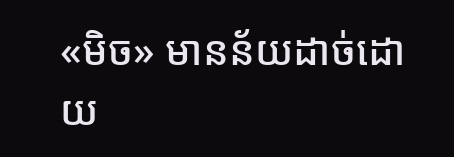«មិច» មានន័យដាច់ដោយ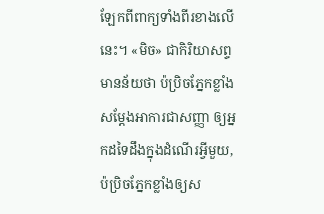ឡែកពីពាក្យទាំងពីរខាងលើនេះ។ «មិច» ជាកិរិយាសព្ទ មានន័យថា ប៉ប្រិចភ្នែកខ្លាំងសម្តែងអាការជាសញ្ញា ឲ្យអ្នកដទៃដឹងក្នុងដំណើរអ្វីមួយ, ប៉ប្រិចភ្នែកខ្លាំងឲ្យស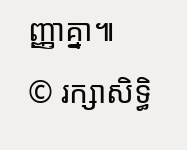ញ្ញាគ្នា៕
© រក្សាសិទ្ធិ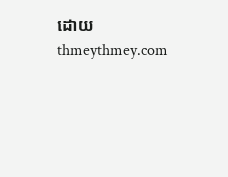ដោយ thmeythmey.com